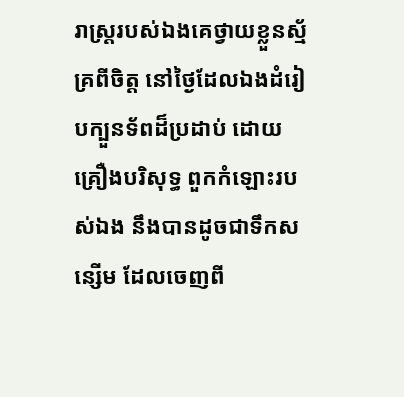រាស្ត្ររបស់ឯងគេថ្វាយខ្លួនស្ម័គ្រពីចិត្ត នៅថ្ងៃដែលឯងដំរៀបក្បួនទ័ពដ៏ប្រដាប់ ដោយគ្រឿងបរិសុទ្ធ ពួកកំឡោះរបស់ឯង នឹងបានដូចជាទឹកសន្សើម ដែលចេញពី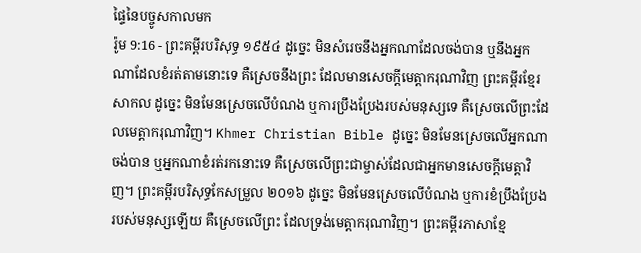ផ្ទៃនៃបច្ចូសកាលមក
រ៉ូម 9:16 - ព្រះគម្ពីរបរិសុទ្ធ ១៩៥៤ ដូច្នេះ មិនសំរេចនឹងអ្នកណាដែលចង់បាន ឬនឹងអ្នកណាដែលខំរត់តាមនោះទេ គឺស្រេចនឹងព្រះ ដែលមានសេចក្ដីមេត្តាករុណាវិញ ព្រះគម្ពីរខ្មែរសាកល ដូច្នេះ មិនមែនស្រេចលើបំណង ឬការប្រឹងប្រែងរបស់មនុស្សទេ គឺស្រេចលើព្រះដែលមេត្តាករុណាវិញ។ Khmer Christian Bible ដូច្នេះ មិនមែនស្រេចលើអ្នកណាចង់បាន ឬអ្នកណាខំរត់រកនោះទេ គឺស្រេចលើព្រះជាម្ចាស់ដែលជាអ្នកមានសេចក្ដីមេត្ដាវិញ។ ព្រះគម្ពីរបរិសុទ្ធកែសម្រួល ២០១៦ ដូច្នេះ មិនមែនស្រេចលើបំណង ឬការខំប្រឹងប្រែងរបស់មនុស្សឡើយ គឺស្រេចលើព្រះ ដែលទ្រង់មេត្តាករុណាវិញ។ ព្រះគម្ពីរភាសាខ្មែ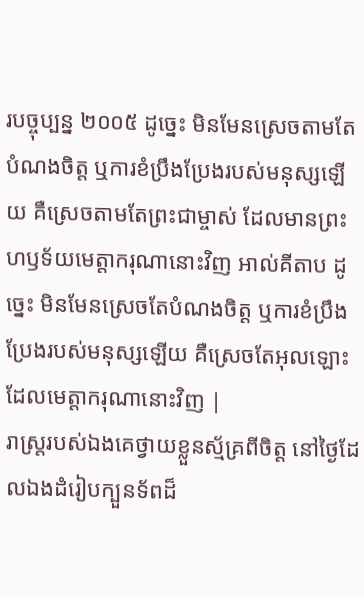របច្ចុប្បន្ន ២០០៥ ដូច្នេះ មិនមែនស្រេចតាមតែបំណងចិត្ត ឬការខំប្រឹងប្រែងរបស់មនុស្សឡើយ គឺស្រេចតាមតែព្រះជាម្ចាស់ ដែលមានព្រះហឫទ័យមេត្តាករុណានោះវិញ អាល់គីតាប ដូច្នេះ មិនមែនស្រេចតែបំណងចិត្ដ ឬការខំប្រឹងប្រែងរបស់មនុស្សឡើយ គឺស្រេចតែអុលឡោះ ដែលមេត្ដាករុណានោះវិញ |
រាស្ត្ររបស់ឯងគេថ្វាយខ្លួនស្ម័គ្រពីចិត្ត នៅថ្ងៃដែលឯងដំរៀបក្បួនទ័ពដ៏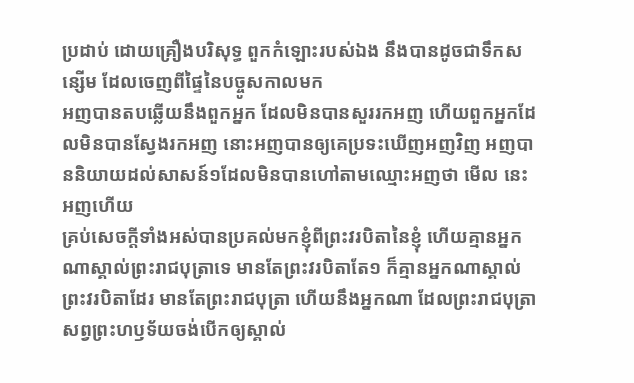ប្រដាប់ ដោយគ្រឿងបរិសុទ្ធ ពួកកំឡោះរបស់ឯង នឹងបានដូចជាទឹកសន្សើម ដែលចេញពីផ្ទៃនៃបច្ចូសកាលមក
អញបានតបឆ្លើយនឹងពួកអ្នក ដែលមិនបានសួររកអញ ហើយពួកអ្នកដែលមិនបានស្វែងរកអញ នោះអញបានឲ្យគេប្រទះឃើញអញវិញ អញបាននិយាយដល់សាសន៍១ដែលមិនបានហៅតាមឈ្មោះអញថា មើល នេះអញហើយ
គ្រប់សេចក្ដីទាំងអស់បានប្រគល់មកខ្ញុំពីព្រះវរបិតានៃខ្ញុំ ហើយគ្មានអ្នកណាស្គាល់ព្រះរាជបុត្រាទេ មានតែព្រះវរបិតាតែ១ ក៏គ្មានអ្នកណាស្គាល់ព្រះវរបិតាដែរ មានតែព្រះរាជបុត្រា ហើយនឹងអ្នកណា ដែលព្រះរាជបុត្រាសព្វព្រះហឫទ័យចង់បើកឲ្យស្គាល់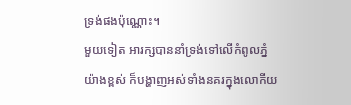ទ្រង់ផងប៉ុណ្ណោះ។
មួយទៀត អារក្សបាននាំទ្រង់ទៅលើកំពូលភ្នំយ៉ាងខ្ពស់ ក៏បង្ហាញអស់ទាំងនគរក្នុងលោកីយ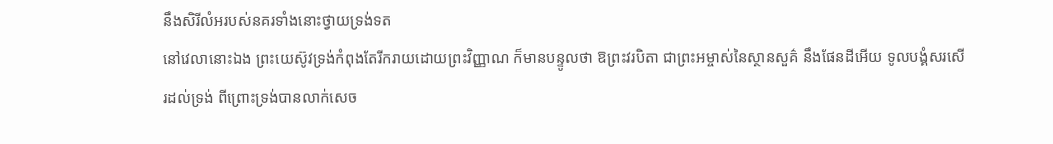នឹងសិរីលំអរបស់នគរទាំងនោះថ្វាយទ្រង់ទត
នៅវេលានោះឯង ព្រះយេស៊ូវទ្រង់កំពុងតែរីករាយដោយព្រះវិញ្ញាណ ក៏មានបន្ទូលថា ឱព្រះវរបិតា ជាព្រះអម្ចាស់នៃស្ថានសួគ៌ នឹងផែនដីអើយ ទូលបង្គំសរសើរដល់ទ្រង់ ពីព្រោះទ្រង់បានលាក់សេច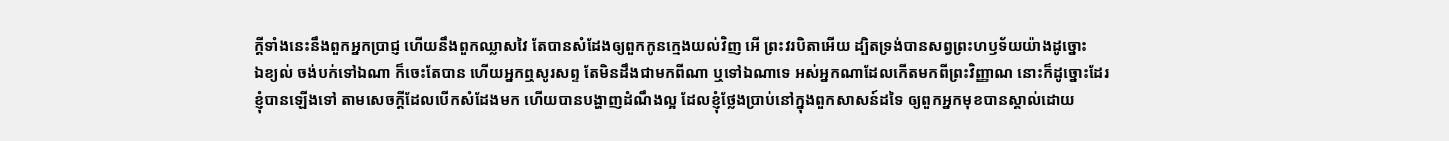ក្ដីទាំងនេះនឹងពួកអ្នកប្រាជ្ញ ហើយនឹងពួកឈ្លាសវៃ តែបានសំដែងឲ្យពួកកូនក្មេងយល់វិញ អើ ព្រះវរបិតាអើយ ដ្បិតទ្រង់បានសព្វព្រះហឫទ័យយ៉ាងដូច្នោះ
ឯខ្យល់ ចង់បក់ទៅឯណា ក៏ចេះតែបាន ហើយអ្នកឮសូរសព្ទ តែមិនដឹងជាមកពីណា ឬទៅឯណាទេ អស់អ្នកណាដែលកើតមកពីព្រះវិញ្ញាណ នោះក៏ដូច្នោះដែរ
ខ្ញុំបានឡើងទៅ តាមសេចក្ដីដែលបើកសំដែងមក ហើយបានបង្ហាញដំណឹងល្អ ដែលខ្ញុំថ្លែងប្រាប់នៅក្នុងពួកសាសន៍ដទៃ ឲ្យពួកអ្នកមុខបានស្គាល់ដោយ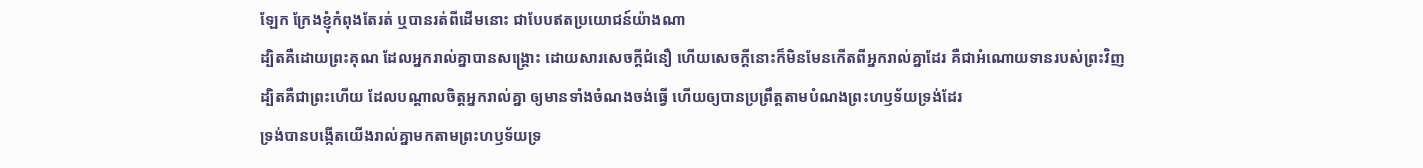ឡែក ក្រែងខ្ញុំកំពុងតែរត់ ឬបានរត់ពីដើមនោះ ជាបែបឥតប្រយោជន៍យ៉ាងណា
ដ្បិតគឺដោយព្រះគុណ ដែលអ្នករាល់គ្នាបានសង្គ្រោះ ដោយសារសេចក្ដីជំនឿ ហើយសេចក្ដីនោះក៏មិនមែនកើតពីអ្នករាល់គ្នាដែរ គឺជាអំណោយទានរបស់ព្រះវិញ
ដ្បិតគឺជាព្រះហើយ ដែលបណ្តាលចិត្តអ្នករាល់គ្នា ឲ្យមានទាំងចំណងចង់ធ្វើ ហើយឲ្យបានប្រព្រឹត្តតាមបំណងព្រះហឫទ័យទ្រង់ដែរ
ទ្រង់បានបង្កើតយើងរាល់គ្នាមកតាមព្រះហឫទ័យទ្រ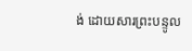ង់ ដោយសារព្រះបន្ទូល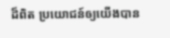ដ៏ពិត ប្រយោជន៍ឲ្យយើងបាន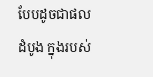បែបដូចជាផលដំបូង ក្នុងរបស់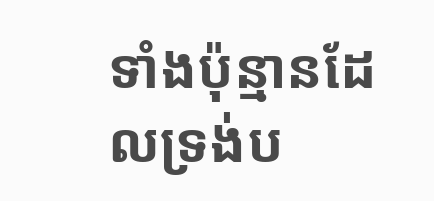ទាំងប៉ុន្មានដែលទ្រង់ប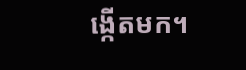ង្កើតមក។